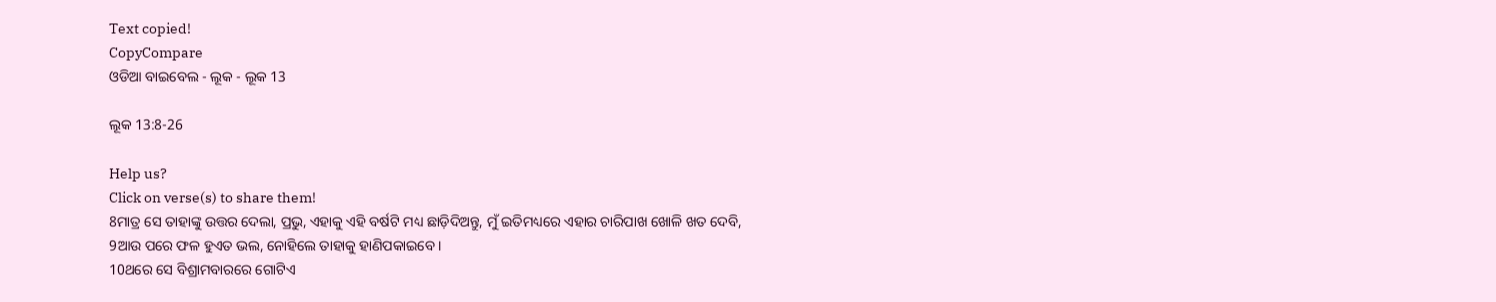Text copied!
CopyCompare
ଓଡିଆ ବାଇବେଲ - ଲୂକ - ଲୂକ 13

ଲୂକ 13:8-26

Help us?
Click on verse(s) to share them!
8ମାତ୍ର ସେ ତାହାଙ୍କୁ ଉତ୍ତର ଦେଲା, ପ୍ରଭୁ, ଏହାକୁ ଏହି ବର୍ଷଟି ମଧ୍ୟ ଛାଡ଼ିଦିଅନ୍ତୁ, ମୁଁ ଇତିମଧ୍ୟରେ ଏହାର ଚାରିପାଖ ଖୋଳି ଖତ ଦେବି,
9ଆଉ ପରେ ଫଳ ହୁଏତ ଭଲ, ନୋହିଲେ ତାହାକୁ ହାଣିପକାଇବେ ।
10ଥରେ ସେ ବିଶ୍ରାମବାରରେ ଗୋଟିଏ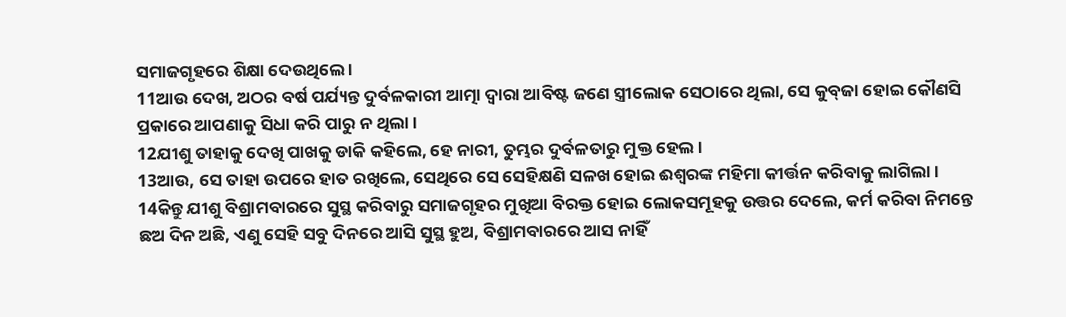ସମାଜଗୃହରେ ଶିକ୍ଷା ଦେଉଥିଲେ ।
11ଆଉ ଦେଖ, ଅଠର ବର୍ଷ ପର୍ଯ୍ୟନ୍ତ ଦୁର୍ବଳକାରୀ ଆତ୍ମା ଦ୍ୱାରା ଆବିଷ୍ଟ ଜଣେ ସ୍ତ୍ରୀଲୋକ ସେଠାରେ ଥିଲା, ସେ କୁବ୍‌ଜା ହୋଇ କୌଣସି ପ୍ରକାରେ ଆପଣାକୁ ସିଧା କରି ପାରୁ ନ ଥିଲା ।
12ଯୀଶୁ ତାହାକୁ ଦେଖି ପାଖକୁ ଡାକି କହିଲେ, ହେ ନାରୀ, ତୁମ୍ଭର ଦୁର୍ବଳତାରୁ ମୁକ୍ତ ହେଲ ।
13ଆଉ, ସେ ତାହା ଉପରେ ହାତ ରଖିଲେ, ସେଥିରେ ସେ ସେହିକ୍ଷଣି ସଳଖ ହୋଇ ଈଶ୍ୱରଙ୍କ ମହିମା କୀର୍ତ୍ତନ କରିବାକୁ ଲାଗିଲା ।
14କିନ୍ତୁ ଯୀଶୁ ବିଶ୍ରାମବାରରେ ସୁସ୍ଥ କରିବାରୁ ସମାଜଗୃହର ମୁଖିଆ ବିରକ୍ତ ହୋଇ ଲୋକସମୂହକୁ ଉତ୍ତର ଦେଲେ, କର୍ମ କରିବା ନିମନ୍ତେ ଛଅ ଦିନ ଅଛି, ଏଣୁ ସେହି ସବୁ ଦିନରେ ଆସି ସୁସ୍ଥ ହୁଅ, ବିଶ୍ରାମବାରରେ ଆସ ନାହିଁ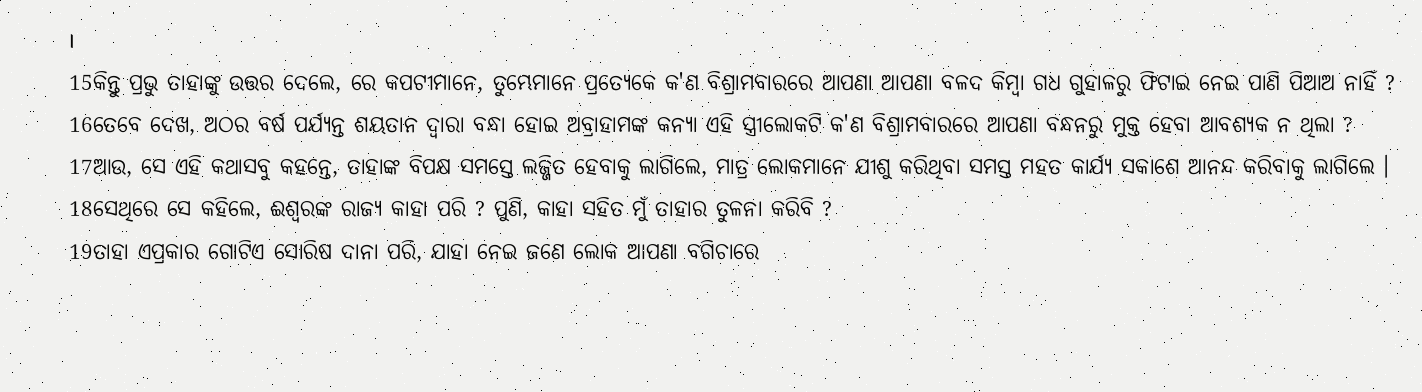।
15କିନ୍ତୁ ପ୍ରଭୁ ତାହାଙ୍କୁ ଉତ୍ତର ଦେଲେ, ରେ କପଟୀମାନେ, ତୁମ୍ଭେମାନେ ପ୍ରତ୍ୟେକେ କ'ଣ ବିଶ୍ରାମବାରରେ ଆପଣା ଆପଣା ବଳଦ କିମ୍ବା ଗଧ ଗୁହାଳରୁ ଫିଟାଇ ନେଇ ପାଣି ପିଆଅ ନାହିଁ ?
16ତେବେ ଦେଖ, ଅଠର ବର୍ଷ ପର୍ଯ୍ୟନ୍ତ ଶୟତାନ ଦ୍ୱାରା ବନ୍ଧା ହୋଇ ଅବ୍ରାହାମଙ୍କ କନ୍ୟା ଏହି ସ୍ତ୍ରୀଲୋକଟି କ'ଣ ବିଶ୍ରାମବାରରେ ଆପଣା ବନ୍ଧନରୁ ମୁକ୍ତ ହେବା ଆବଶ୍ୟକ ନ ଥିଲା ?
17ଆଉ, ସେ ଏହି କଥାସବୁ କହନ୍ତେ, ତାହାଙ୍କ ବିପକ୍ଷ ସମସ୍ତେ ଲଜ୍ଜିତ ହେବାକୁ ଲାଗିଲେ, ମାତ୍ର ଲୋକମାନେ ଯୀଶୁ କରିଥିବା ସମସ୍ତ ମହତ କାର୍ଯ୍ୟ ସକାଶେ ଆନନ୍ଦ କରିବାକୁ ଲାଗିଲେ ।
18ସେଥିରେ ସେ କହିଲେ, ଈଶ୍ୱରଙ୍କ ରାଜ୍ୟ କାହା ପରି ? ପୁଣି, କାହା ସହିତ ମୁଁ ତାହାର ତୁଳନା କରିବି ?
19ତାହା ଏପ୍ରକାର ଗୋଟିଏ ସୋରିଷ ଦାନା ପରି, ଯାହା ନେଇ ଜଣେ ଲୋକ ଆପଣା ବଗିଚାରେ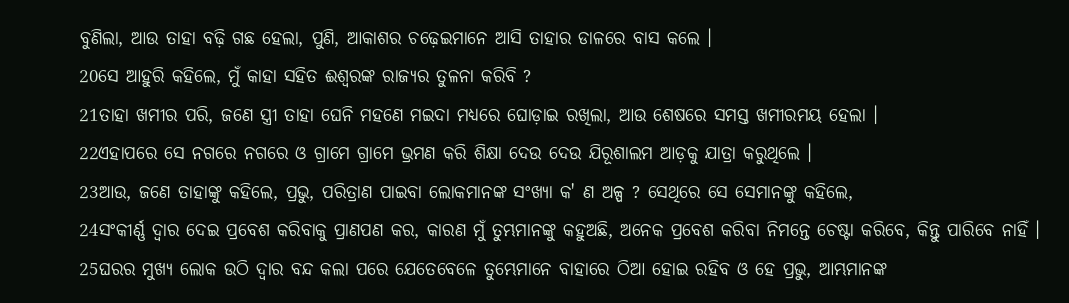ବୁଣିଲା, ଆଉ ତାହା ବଢ଼ି ଗଛ ହେଲା, ପୁଣି, ଆକାଶର ଚଢ଼େଇମାନେ ଆସି ତାହାର ଡାଳରେ ବାସ କଲେ ।
20ସେ ଆହୁରି କହିଲେ, ମୁଁ କାହା ସହିତ ଈଶ୍ୱରଙ୍କ ରାଜ୍ୟର ତୁଳନା କରିବି ?
21ତାହା ଖମୀର ପରି, ଜଣେ ସ୍ତ୍ରୀ ତାହା ଘେନି ମହଣେ ମଇଦା ମଧ୍ୟରେ ଘୋଡ଼ାଇ ରଖିଲା, ଆଉ ଶେଷରେ ସମସ୍ତ ଖମୀରମୟ ହେଲା ।
22ଏହାପରେ ସେ ନଗରେ ନଗରେ ଓ ଗ୍ରାମେ ଗ୍ରାମେ ଭ୍ରମଣ କରି ଶିକ୍ଷା ଦେଉ ଦେଉ ଯିରୂଶାଲମ ଆଡ଼କୁ ଯାତ୍ରା କରୁଥିଲେ ।
23ଆଉ, ଜଣେ ତାହାଙ୍କୁ କହିଲେ, ପ୍ରଭୁ, ପରିତ୍ରାଣ ପାଇବା ଲୋକମାନଙ୍କ ସଂଖ୍ୟା କ' ଣ ଅଳ୍ପ ? ସେଥିରେ ସେ ସେମାନଙ୍କୁ କହିଲେ,
24ସଂକୀର୍ଣ୍ଣ ଦ୍ୱାର ଦେଇ ପ୍ରବେଶ କରିବାକୁ ପ୍ରାଣପଣ କର, କାରଣ ମୁଁ ତୁମ୍ଭମାନଙ୍କୁ କହୁଅଛି, ଅନେକ ପ୍ରବେଶ କରିବା ନିମନ୍ତେ ଚେଷ୍ଟା କରିବେ, କିନ୍ତୁ ପାରିବେ ନାହିଁ ।
25ଘରର ମୁଖ୍ୟ ଲୋକ ଉଠି ଦ୍ୱାର ବନ୍ଦ କଲା ପରେ ଯେତେବେଳେ ତୁମ୍ଭେମାନେ ବାହାରେ ଠିଆ ହୋଇ ରହିବ ଓ ହେ ପ୍ରଭୁ, ଆମ୍ଭମାନଙ୍କ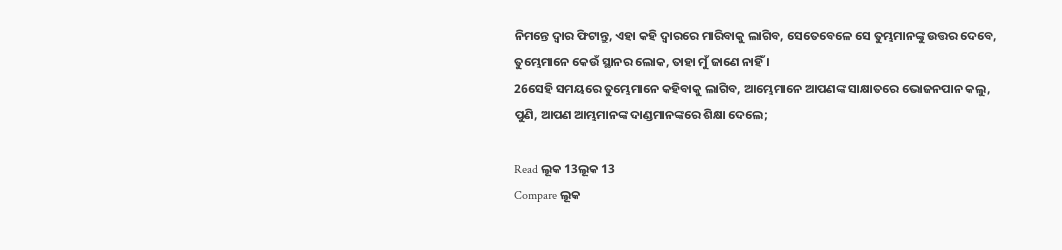ନିମନ୍ତେ ଦ୍ୱାର ଫିଟାନ୍ତୁ, ଏହା କହି ଦ୍ୱାରରେ ମାରିବାକୁ ଲାଗିବ, ସେତେବେଳେ ସେ ତୁମ୍ଭମାନଙ୍କୁ ଉତ୍ତର ଦେବେ, ତୁମ୍ଭେମାନେ କେଉଁ ସ୍ଥାନର ଲୋକ, ତାହା ମୁଁ ଜାଣେ ନାହିଁ ।
26ସେହି ସମୟରେ ତୁମ୍ଭେମାନେ କହିବାକୁ ଲାଗିବ, ଆମ୍ଭେମାନେ ଆପଣଙ୍କ ସାକ୍ଷାତରେ ଭୋଜନପାନ କଲୁ, ପୁଣି, ଆପଣ ଆମ୍ଭମାନଙ୍କ ଦାଣ୍ଡମାନଙ୍କରେ ଶିକ୍ଷା ଦେଲେ;

Read ଲୂକ 13ଲୂକ 13
Compare ଲୂକ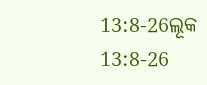13:8-26ଲୂକ 13:8-26